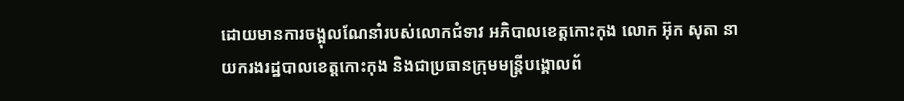ដោយមានការចង្អុលណែនាំរបស់លោកជំទាវ អភិបាលខេត្តកោះកុង លោក អ៊ុក សុតា នាយករងរដ្ឋបាលខេត្តកោះកុង និងជាប្រធានក្រុមមន្ត្រីបង្គោលព័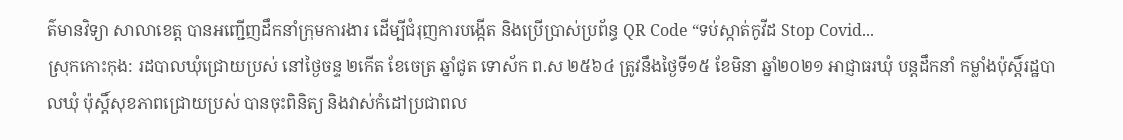ត៌មានវិទ្យា សាលាខេត្ត បានអញ្ជើញដឹកនាំក្រុមការងារ ដើម្បីជំរុញការបង្កើត និងប្រើប្រាស់ប្រព័ន្ធ QR Code “ទប់ស្កាត់កូវីដ Stop Covid...
ស្រុកកោះកុង: រដបាលឃុំជ្រោយប្រស់ នៅថ្ងៃចន្ទ ២កើត ខែចេត្រ ឆ្នាំជូត ទោស័ក ព.ស ២៥៦៤ ត្រូវនឹងថ្ងៃទី១៥ ខែមិនា ឆ្នាំ២០២១ អាជ្ញាធរឃុំ បន្តដឹកនាំ កម្លាំងប៉ុស្តិ៍រដ្ឋបាលឃុំ ប៉ុស្តិ៍សុខភាពជ្រោយប្រស់ បានចុះពិនិត្យ និងវាស់កំដៅប្រជាពល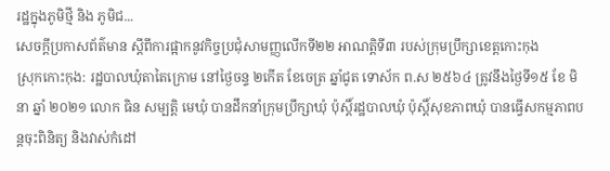រដ្ឋក្នុងភូមិថ្មី និង ភូមិជ...
សេចក្ដីប្រកាសព័ត៌មាន ស្ដីពីការផ្អាកនូវកិច្ចប្រជុំសាមញ្ញលើកទី២២ អាណត្តិទី៣ របស់ក្រុមប្រឹក្សាខេត្តកោះកុង
ស្រុកកោះកុង: រដ្ឋបាលឃុំតាតៃក្រោម នៅថ្ងៃចន្ទ ២កើត ខែចេត្រ ឆ្នាំជូត ទោស័ក ព.ស ២៥៦៤ ត្រូវនឹងថ្ងៃទី១៥ ខែ មិនា ឆ្នាំ ២០២១ លោក ធិន សម្បត្តិ មេឃុំ បានដឹកនាំក្រុមប្រឹក្សាឃុំ ប៉ុស្តិ៍រដ្ឋបាលឃុំ ប៉ុស្តិ៍សុខភាពឃុំ បានធ្វើសកម្មភាពបន្តចុះពិនិត្យ និងវាស់កំដៅ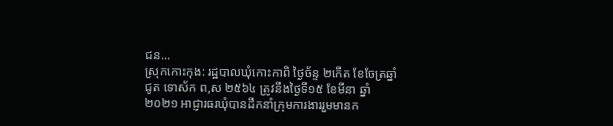ជន...
ស្រុកកោះកុង: រដ្ឋបាលឃុំកោះកាពិ ថ្ងៃច័ន្ទ ២កើត ខែចែត្រឆ្នាំជូត ទោស័ក ព,ស ២៥៦៤ ត្រូវនឹងថ្ងៃទី១៥ ខែមីនា ឆ្នាំ២០២១ អាជ្ញារធរឃុំបានដឹកនាំក្រុមការងាររួមមានក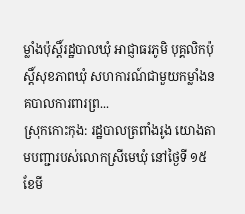ម្លាំងប៉ុស្តិ៍រដ្ឋបាលឃុំ អាជ្ញាធរភូមិ បុគ្គលិកប៉ុស្តិ៍សុខភាពឃុំ សហការណ៍ជាមួយកម្លាំងនគបាលការពារព្រ...
ស្រុកកោះកុង: រដ្ឋបាលត្រពាំងរូង យោងតាមបញ្ជារបស់លោកស្រីមេឃុំ នៅថ្ងៃទី ១៥ ខែមី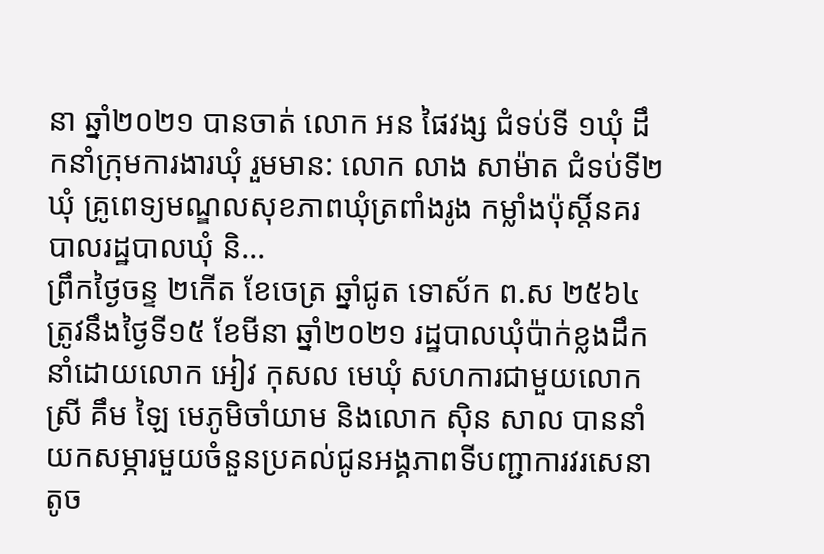នា ឆ្នាំ២០២១ បានចាត់ លោក អន ផៃវង្ស ជំទប់ទី ១ឃុំ ដឹកនាំក្រុមការងារឃុំ រួមមាន: លោក លាង សាម៉ាត ជំទប់ទី២ឃុំ គ្រូពេទ្យមណ្ឌលសុខភាពឃុំត្រពាំងរូង កម្លាំងប៉ុស្តិ៍នគរបាលរដ្ឋបាលឃុំ និ...
ព្រឹកថ្ងៃចន្ទ ២កើត ខែចេត្រ ឆ្នាំជូត ទោស័ក ព.ស ២៥៦៤ ត្រូវនឹងថ្ងៃទី១៥ ខែមីនា ឆ្នាំ២០២១ រដ្ឋបាលឃុំប៉ាក់ខ្លងដឹកនាំដោយលោក អៀវ កុសល មេឃុំ សហការជាមួយលោកស្រី គឹម ឡៃ មេភូមិចាំយាម និងលោក ស៊ិន សាល បាននាំយកសម្ភារមួយចំនួនប្រគល់ជូនអង្គភាពទីបញ្ជាការវរសេនាតូច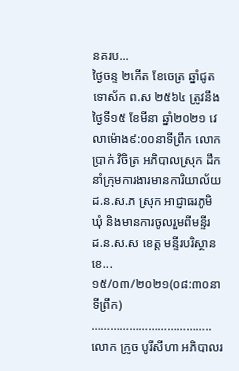នគរប...
ថ្ងៃចន្ទ ២កើត ខែចេត្រ ឆ្នាំជូត ទោស័ក ព.ស ២៥៦៤ ត្រូវនឹងថ្ងៃទី១៥ ខែមីនា ឆ្នាំ២០២១ វេលាម៉ោង៩:០០នាទីព្រឹក លោកប្រាក់ វិចិត្រ ឣភិបាលស្រុក ដឹកនាំក្រុមការងារមានការិយាល័យ ដ.ន.ស.ភ ស្រុក អាជ្ញាធរភូមិ ឃុំ និងមានការចូលរួមពីមន្ទីរ ដ.ន.ស.ស ខេត្ត មន្ទីរបរិស្ថានខេ...
១៥/០៣/២០២១(០៨:៣០នាទីព្រឹក) ……………………………….. លោក ក្រូច បូរីសីហា អភិបាលរ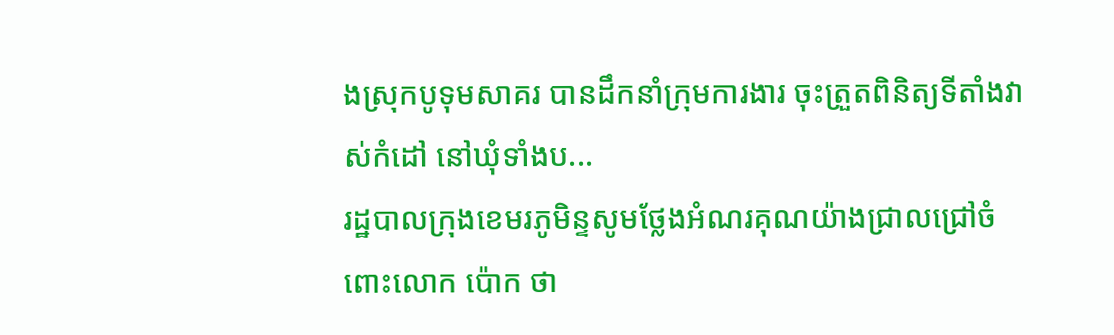ងស្រុកបូទុមសាគរ បានដឹកនាំក្រុមការងារ ចុះត្រួតពិនិត្យទីតាំងវាស់កំដៅ នៅឃុំទាំងប...
រដ្ឋបាលក្រុងខេមរភូមិន្ទសូមថ្លែងអំណរគុណយ៉ាងជ្រាលជ្រៅចំពោះលោក ប៉ោក ថា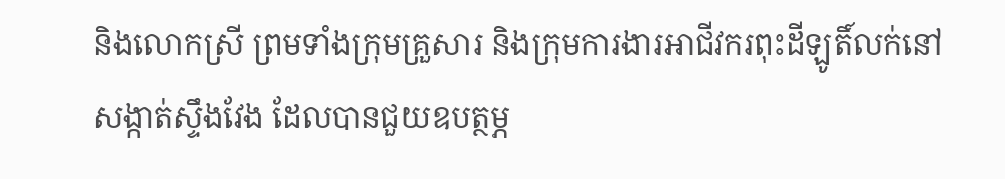និងលោកស្រី ព្រមទាំងក្រុមគ្រួសារ និងក្រុមការងារអាជីវករពុះដីឡូតិ៍លក់នៅសង្កាត់ស្ទឹងវែង ដែលបានជួយឧបត្ថម្ភ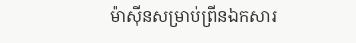ម៉ាស៊ីនសម្រាប់ព្រីនឯកសារ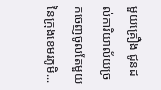មួយគ្រឿង ជូនដល់ការិយាល័យច្រកចេញចូលតែមួយនៃក្រុងខេមរភូមិ...